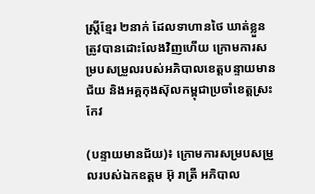ស្រ្តីខ្មែរ ២នាក់ ដែលទាហានថៃ ឃាត់ខ្លួន ត្រូវបានដោះលែងវិញហើយ ក្រោមការសម្របសម្រួលរបស់អភិបាលខេត្តបន្ទាយមានជ័យ និងអគ្គកុងស៊ុលកម្ពុជាប្រចាំខេត្តស្រះកែវ

(បន្ទាយមានជ័យ)៖ ក្រោមការសម្របសម្រួលរបស់ឯកឧត្តម អ៊ុ រាត្រី អភិបាល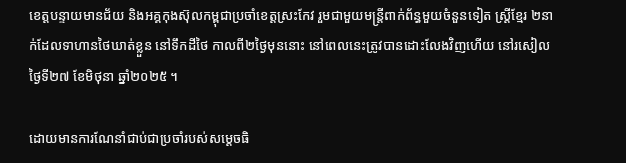ខេត្តបន្ទាយមានជ័យ និងអគ្គកុងស៊ុលកម្ពុជាប្រចាំខេត្តស្រះកែវ រួមជាមួយមន្រ្តីពាក់ព័ន្ធមួយចំនួនទៀត ស្រ្តីខ្មែរ ២នាក់ដែលទាហានថៃឃាត់ខ្លួន នៅទឹកដីថៃ កាលពី២ថ្ងៃមុននោះ នៅពេលនេះត្រូវបានដោះលែងវិញហើយ នៅរសៀលថ្ងៃទី២៧ ខែមិថុនា ឆ្នាំ២០២៥ ។

ដោយមានការណែនាំជាប់ជាប្រចាំរបស់សម្តេចធិ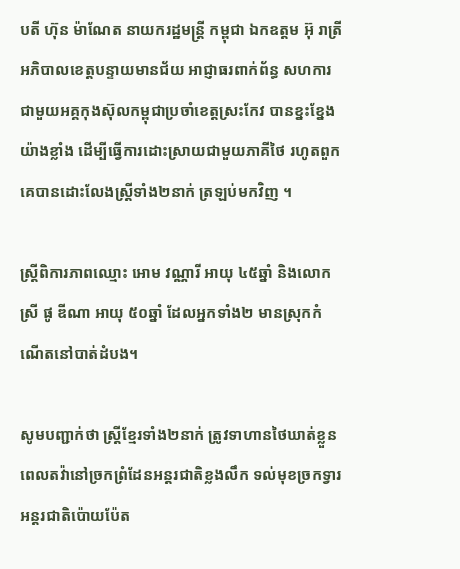បតី ហ៊ុន ម៉ាណែត នាយករដ្ឋមន្រ្តី កម្ពុជា ឯកឧត្តម អ៊ុ រាត្រី អភិបាលខេត្តបន្ទាយមានជ័យ អាជ្ញាធរពាក់ព័ន្ធ សហការជាមួយអគ្គកុងស៊ុលកម្ពុជាប្រចាំខេត្តស្រះកែវ បានខ្នះខ្នែងយ៉ាងខ្លាំង ដើម្បីធ្វើការដោះស្រាយជាមួយភាគីថៃ រហូតពួកគេបានដោះលែងស្រ្តីទាំង២នាក់ ត្រឡប់មកវិញ ។

ស្ត្រីពិការភាពឈ្មោះ អោម វណ្ណារី អាយុ ៤៥ឆ្នាំ និងលោកស្រី ផូ ឌីណា អាយុ ៥០ឆ្នាំ ដែលអ្នកទាំង២ មានស្រុកកំណើតនៅបាត់ដំបង។

សូមបញ្ជាក់ថា ស្រ្តីខ្មែរទាំង២នាក់ ត្រូវទាហានថៃឃាត់ខ្លួន ពេលតវ៉ានៅច្រកព្រំដែនអន្ដរជាតិខ្លងលឹក ទល់មុខច្រកទ្វារអន្តរជាតិប៉ោយប៉ែត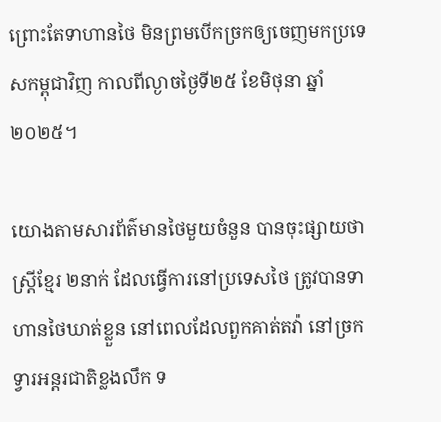ព្រោះតែទាហានថៃ មិនព្រមបើកច្រកឲ្យចេញមកប្រទេសកម្ពុជាវិញ កាលពីល្ងាចថ្ងៃទី២៥ ខែមិថុនា ឆ្នាំ២០២៥។

យោងតាមសារព័ត៌មានថៃមួយចំនួន បានចុះផ្សាយថា ស្រ្ដីខ្មែរ ២នាក់ ដែលធ្វើការនៅប្រទេសថៃ ត្រូវបានទាហានថៃឃាត់ខ្លួន នៅពេលដែលពួកគាត់តវ៉ា នៅច្រកទ្វារអន្ដរជាតិខ្លងលឹក ទ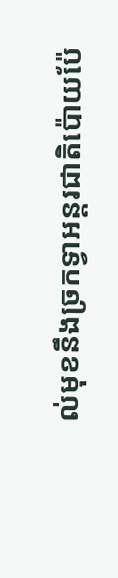ល់មុខនឹងច្រកទ្វាអន្ដរជាតិប៉ោយប៉ែ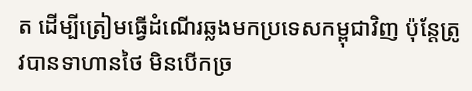ត ដើម្បីត្រៀមធ្វើដំណើរឆ្លងមកប្រទេសកម្ពុជាវិញ ប៉ុន្ដែត្រូវបានទាហានថៃ មិនបើកច្រ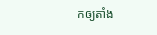កឲ្យតាំង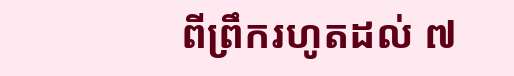ពីព្រឹករហូតដល់ ៧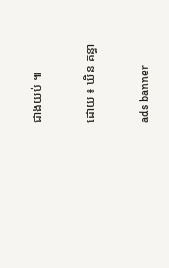ជាងយប់ ៕

ដោយ ៖ ឃិន គន្ធា

ads banner